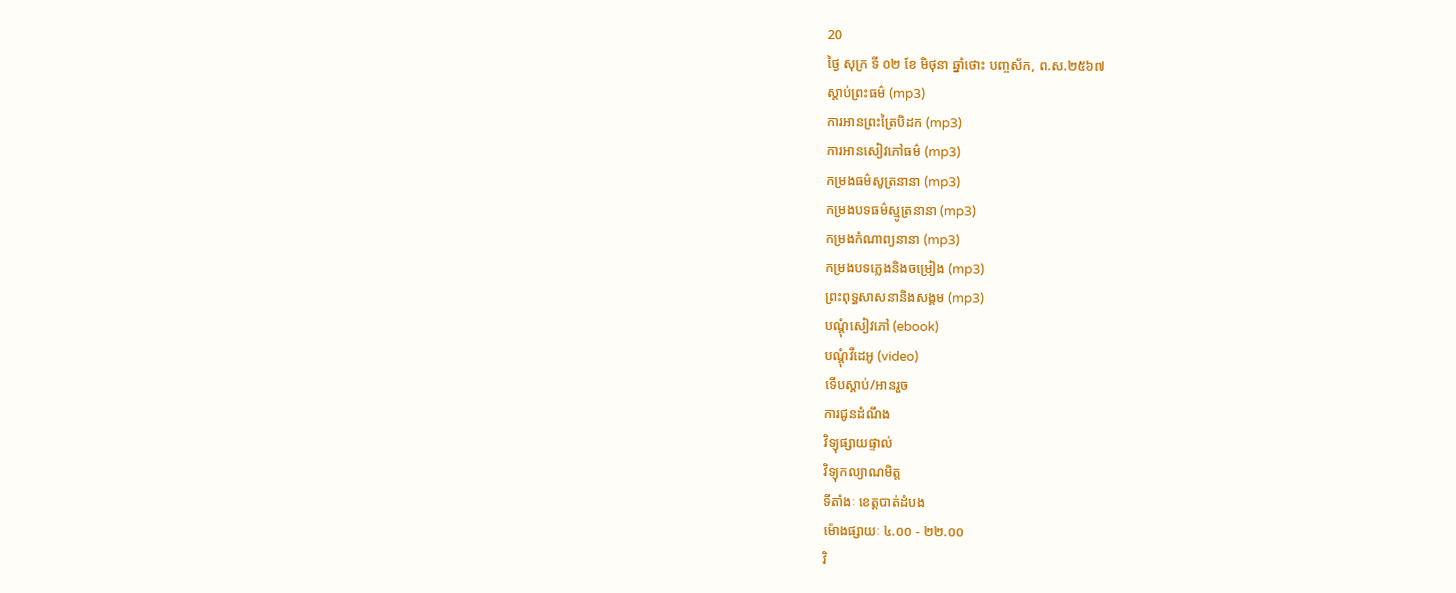20
ថ្ងៃ សុក្រ ទី ០២ ខែ មិថុនា ឆ្នាំថោះ បញ្ចស័ក, ព.ស.២៥៦៧
ស្តាប់ព្រះធម៌ (mp3)
ការអានព្រះត្រៃបិដក (mp3)
ការអានសៀវភៅធម៌ (mp3)
កម្រងធម៌សូត្រនានា (mp3)
កម្រងបទធម៌ស្មូត្រនានា (mp3)
កម្រងកំណាព្យនានា (mp3)
កម្រងបទភ្លេងនិងចម្រៀង (mp3)
ព្រះពុទ្ធសាសនានិងសង្គម (mp3)
បណ្តុំសៀវភៅ (ebook)
បណ្តុំវីដេអូ (video)
ទើបស្តាប់/អានរួច
ការជូនដំណឹង
វិទ្យុផ្សាយផ្ទាល់
វិទ្យុកល្យាណមិត្ត
ទីតាំងៈ ខេត្តបាត់ដំបង
ម៉ោងផ្សាយៈ ៤.០០ - ២២.០០
វិ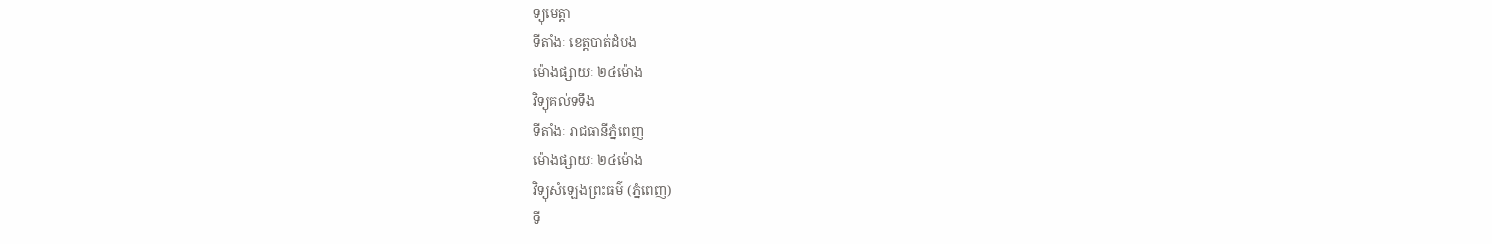ទ្យុមេត្តា
ទីតាំងៈ ខេត្តបាត់ដំបង
ម៉ោងផ្សាយៈ ២៤ម៉ោង
វិទ្យុគល់ទទឹង
ទីតាំងៈ រាជធានីភ្នំពេញ
ម៉ោងផ្សាយៈ ២៤ម៉ោង
វិទ្យុសំឡេងព្រះធម៌ (ភ្នំពេញ)
ទី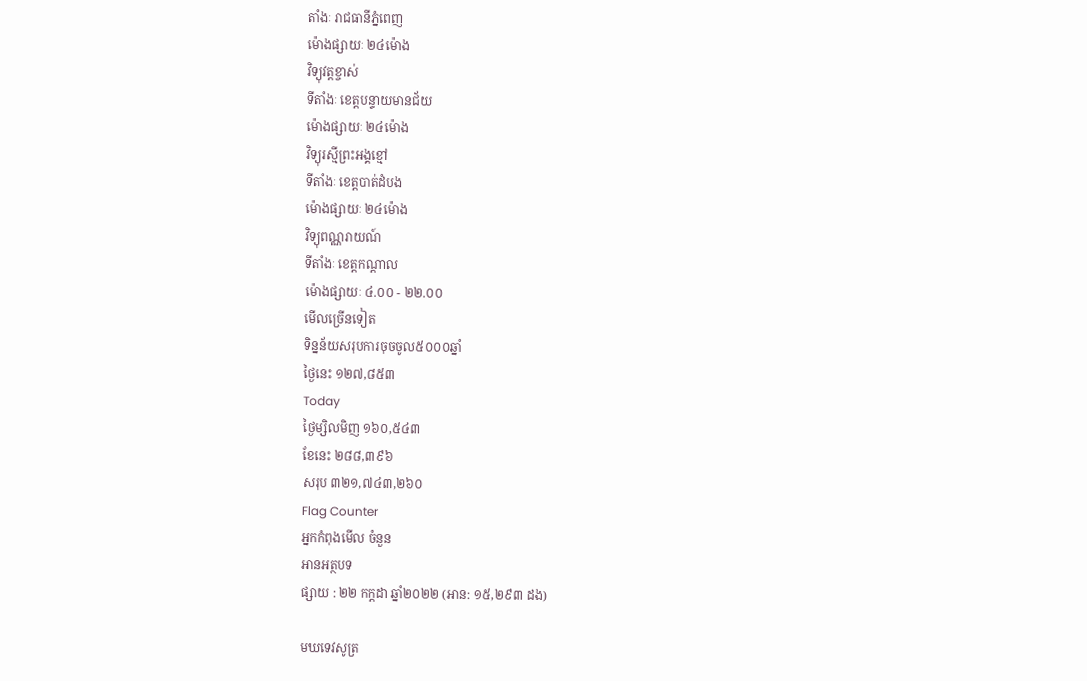តាំងៈ រាជធានីភ្នំពេញ
ម៉ោងផ្សាយៈ ២៤ម៉ោង
វិទ្យុវត្តខ្ចាស់
ទីតាំងៈ ខេត្តបន្ទាយមានជ័យ
ម៉ោងផ្សាយៈ ២៤ម៉ោង
វិទ្យុរស្មីព្រះអង្គខ្មៅ
ទីតាំងៈ ខេត្តបាត់ដំបង
ម៉ោងផ្សាយៈ ២៤ម៉ោង
វិទ្យុពណ្ណរាយណ៍
ទីតាំងៈ ខេត្តកណ្តាល
ម៉ោងផ្សាយៈ ៤.០០ - ២២.០០
មើលច្រើនទៀត
ទិន្នន័យសរុបការចុចចូល៥០០០ឆ្នាំ
ថ្ងៃនេះ ១២៧,៨៥៣
Today
ថ្ងៃម្សិលមិញ ១៦០,៥៤៣
ខែនេះ ២៨៨,៣៩៦
សរុប ៣២១,៧៤៣,២៦០
Flag Counter
អ្នកកំពុងមើល ចំនួន
អានអត្ថបទ
ផ្សាយ : ២២ កក្តដា ឆ្នាំ២០២២ (អាន: ១៥,២៩៣ ដង)

មឃទេវសូត្រ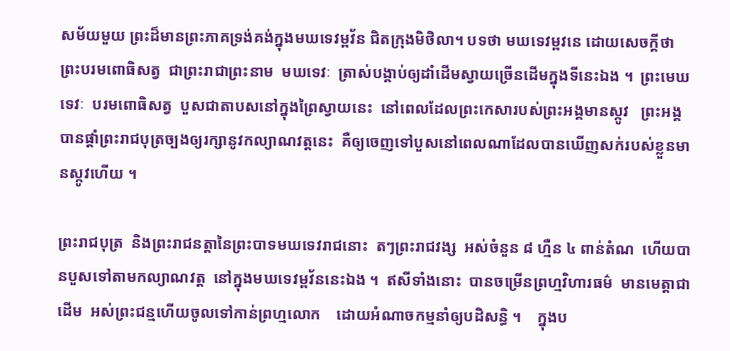សម័យមួយ ព្រះដ៏មានព្រះភាគទ្រង់គង់ក្នុងមឃទេវម្ពវ័ន ជិតក្រុងមិថិលា។ បទថា មឃទេវម្ពវនេ ដោយសេចក្តីថា ព្រះបរមពោធិសត្វ  ជាព្រះរាជាព្រះនាម  មឃទេវៈ  ត្រាស់បង្គាប់ឲ្យដាំដើមស្វាយច្រើនដើមក្នុងទីនេះឯង ។  ព្រះមេឃទេវៈ  បរមពោធិសត្វ  បួសជាតាបសនៅក្នុងព្រៃស្វាយនេះ  នៅពេលដែលព្រះកេសារបស់ព្រះអង្គមានស្កូវ   ព្រះអង្គបានផ្តាំព្រះរាជបុត្រច្បងឲ្យរក្សានូវកល្យាណវត្តនេះ  គឺឲ្យចេញទៅបួសនៅពេលណាដែលបានឃើញសក់របស់ខ្លួនមានស្កូវហើយ ។

ព្រះរាជបុត្រ  និងព្រះរាជនត្តានៃព្រះបាទមឃទេវរាជនោះ  តៗព្រះរាជវង្ស  អស់ចំនួន ៨ ហ្មឺន ៤ ពាន់តំណ  ហើយបានបួសទៅតាមកល្យាណវត្ត  នៅក្នុងមឃទេវម្ពវ័ននេះឯង ។  ឥសីទាំងនោះ  បានចម្រើនព្រហ្មវិហារធម៌  មានមេត្តាជាដើម  អស់ព្រះជន្មហើយចូលទៅកាន់ព្រហ្មលោក    ដោយអំណាចកម្មនាំឲ្យបដិសន្ធិ ។    ក្នុងប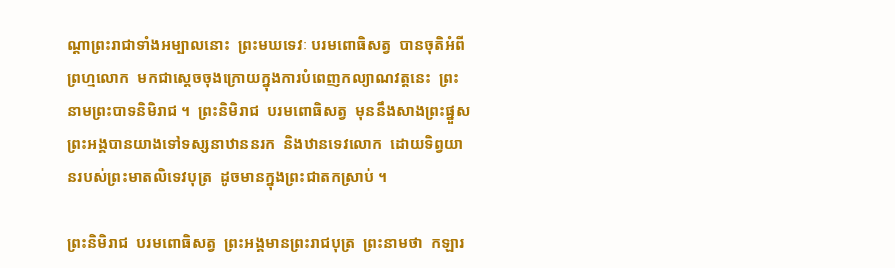ណ្តាព្រះរាជាទាំងអម្បាលនោះ  ព្រះមឃទេវៈ បរមពោធិសត្វ  បានចុតិអំពីព្រហ្មលោក  មកជាស្តេចចុងក្រោយក្នុងការបំពេញកល្យាណវត្តនេះ  ព្រះនាមព្រះបាទនិមិរាជ ។  ព្រះនិមិរាជ  បរមពោធិសត្វ  មុននឹងសាងព្រះផ្នួស  ព្រះអង្គបានយាងទៅទស្សនាឋាននរក  និងឋានទេវលោក  ដោយទិព្វយានរបស់ព្រះមាតលិទេវបុត្រ  ដូចមានក្នុងព្រះជាតកស្រាប់ ។

ព្រះនិមិរាជ  បរមពោធិសត្វ  ព្រះអង្គមានព្រះរាជបុត្រ  ព្រះនាមថា  កឡារ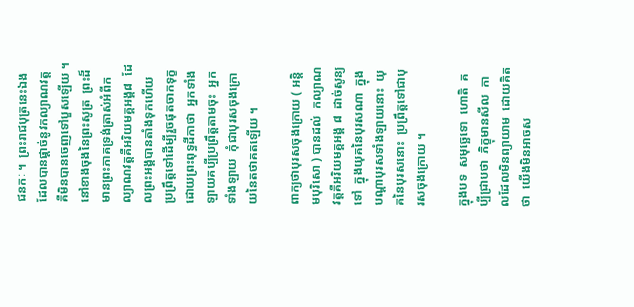ជនកៈ ។  ព្រះរាជបុត្រនេះឯងដែលបានផ្តាច់នូវកល្យាណវត្ត  គឺមិនបានចេញទៅបួសឡើយ ។  នៅខាងចុងនៃព្រះសូត្រ  ព្រះដ៏មានព្រះភាគទ្រង់ត្រាស់អំពីកល្យាណវត្តគឺអរិយមគ្គអង្គ៨  ដែលព្រះអង្គបានតាំងទុកហើយ  ប្រព្រឹត្តទៅដើម្បីរួចផុតចាកទុក្ខ  ដោយព្រះពុទ្ធដីកាថា  អ្នកទាំងឡាយគប្បីប្រព្រឹត្តតាមចុះ  អ្នកទាំងឡាយ  កុំជាបុរសចុងក្រោយនៃតថាគតឡើយ ។

ពាក្យថាបុរសចុងក្រោយ ( អន្តិមបុរិសោ ) បានដល់  កល្យាណវត្តគឺអរិយមគ្គអង្គ ៨  ដាច់សូន្យទៅ  ក្នុងយុគនៃបុរសណា  ក្នុងបណ្តាបុរសទាំងឡាយនោះ  យុគនៃបុរសនោះ  ប្រព្រឹត្តទៅជាបុរសចុងក្រោយ ។

ក្នុងបទ  សមុច្ឆេទោ  ហោតិ  គប្បីជ្រាបថា  ភិក្ខុមានសីល  កាលដែលមិនព្យាយាម  ដោយគិតថា  យើងមិនអាចស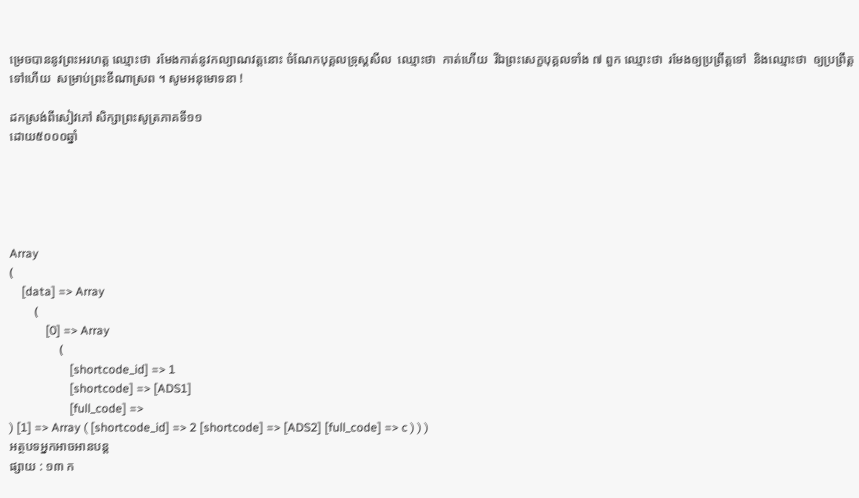ម្រេចបាននូវព្រះអរហត្ត ឈ្មោះថា  រមែងកាត់នូវកល្យាណវត្តនោះ ចំណែកបុគ្គលទ្រុស្តសីល  ឈ្មោះថា  កាត់ហើយ  រីឯព្រះសេក្ខបុគ្គលទាំង ៧ ពួក ឈ្មោះថា  រមែងឲ្យប្រព្រឹត្តទៅ  និងឈ្មោះថា  ឲ្យប្រព្រឹត្តទៅហើយ  សម្រាប់ព្រះខីណាស្រព ។ សូមអនុមោទនា !

ដកស្រង់ពីសៀវភៅ សិក្សាព្រះសូត្រភាគទី១១
ដោយ៥០០០ឆ្នាំ





Array
(
    [data] => Array
        (
            [0] => Array
                (
                    [shortcode_id] => 1
                    [shortcode] => [ADS1]
                    [full_code] =>
) [1] => Array ( [shortcode_id] => 2 [shortcode] => [ADS2] [full_code] => c ) ) )
អត្ថបទអ្នកអាចអានបន្ត
ផ្សាយ : ១៣ ក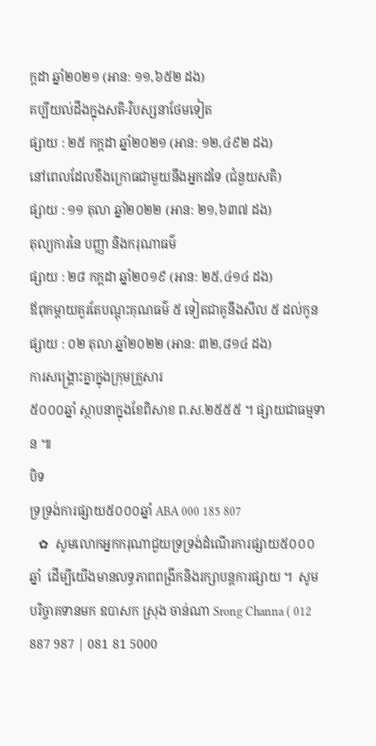ក្តដា ឆ្នាំ២០២១ (អាន: ១១,៦៥២ ដង)
គប្បីយល់ដឹងក្នុងសតិ-វិបស្សនាថែមទៀត
ផ្សាយ : ២៥ កក្តដា ឆ្នាំ២០២១ (អាន: ១២,៤៩២ ដង)
នៅពេលដែលខឹងក្រោធជាមួយនឹងអ្នកដទៃ (ជំនួយសតិ)
ផ្សាយ : ១១ តុលា ឆ្នាំ២០២២ (អាន: ២១,៦៣៧ ដង)
តុល្យការនៃ បញ្ញា និងករុណាធម៌
ផ្សាយ : ២៨ កក្តដា ឆ្នាំ២០១៩ (អាន: ២៥,៤១៤ ដង)
ឪពុកម្ដាយគួរតែបណ្ដុះគុណធម៌ ៥ ទៀតជាគូនឹងសីល ៥ ដល់កូន
ផ្សាយ : ០២ តុលា ឆ្នាំ២០២២ (អាន: ៣២,៨១៤ ដង)
ការសង្គ្រោះគ្នាក្នុងក្រុមគ្រួសារ
៥០០០ឆ្នាំ ស្ថាបនាក្នុងខែពិសាខ ព.ស.២៥៥៥ ។ ផ្សាយជាធម្មទាន ៕
បិទ
ទ្រទ្រង់ការផ្សាយ៥០០០ឆ្នាំ ABA 000 185 807
   ✿  សូមលោកអ្នកករុណាជួយទ្រទ្រង់ដំណើរការផ្សាយ៥០០០ឆ្នាំ  ដើម្បីយើងមានលទ្ធភាពពង្រីកនិងរក្សាបន្តការផ្សាយ ។  សូមបរិច្ចាគទានមក ឧបាសក ស្រុង ចាន់ណា Srong Channa ( 012 887 987 | 081 81 5000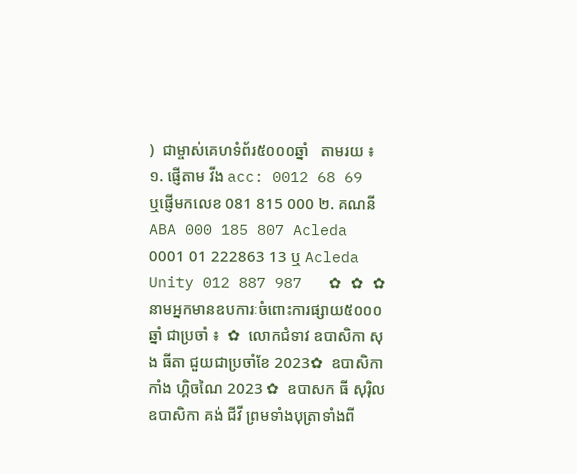)  ជាម្ចាស់គេហទំព័រ៥០០០ឆ្នាំ   តាមរយ ៖ ១. ផ្ញើតាម វីង acc: 0012 68 69  ឬផ្ញើមកលេខ 081 815 000 ២. គណនី ABA 000 185 807 Acleda 0001 01 222863 13 ឬ Acleda Unity 012 887 987   ✿ ✿ ✿ នាមអ្នកមានឧបការៈចំពោះការផ្សាយ៥០០០ឆ្នាំ ជាប្រចាំ ៖  ✿  លោកជំទាវ ឧបាសិកា សុង ធីតា ជួយជាប្រចាំខែ 2023✿  ឧបាសិកា កាំង ហ្គិចណៃ 2023 ✿  ឧបាសក ធី សុរ៉ិល ឧបាសិកា គង់ ជីវី ព្រមទាំងបុត្រាទាំងពី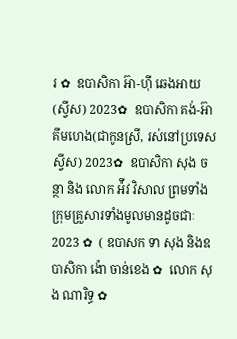រ ✿  ឧបាសិកា អ៊ា-ហុី ឆេងអាយ (ស្វីស) 2023✿  ឧបាសិកា គង់-អ៊ា គីមហេង(ជាកូនស្រី, រស់នៅប្រទេសស្វីស) 2023✿  ឧបាសិកា សុង ចន្ថា និង លោក អ៉ីវ វិសាល ព្រមទាំងក្រុមគ្រួសារទាំងមូលមានដូចជាៈ 2023 ✿  ( ឧបាសក ទា សុង និងឧបាសិកា ង៉ោ ចាន់ខេង ✿  លោក សុង ណារិទ្ធ ✿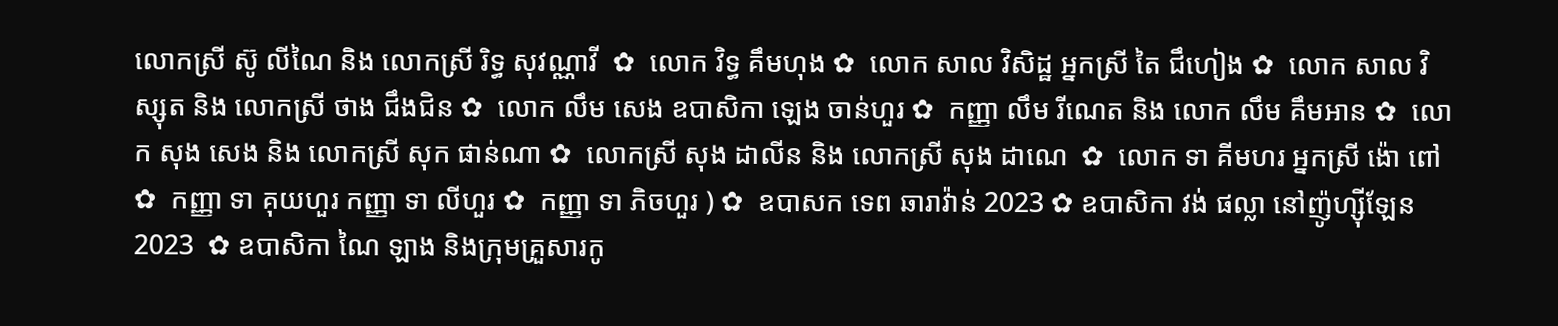លោកស្រី ស៊ូ លីណៃ និង លោកស្រី រិទ្ធ សុវណ្ណាវី  ✿  លោក វិទ្ធ គឹមហុង ✿  លោក សាល វិសិដ្ឋ អ្នកស្រី តៃ ជឹហៀង ✿  លោក សាល វិស្សុត និង លោកស្រី ថាង ជឹងជិន ✿  លោក លឹម សេង ឧបាសិកា ឡេង ចាន់ហួរ ✿  កញ្ញា លឹម រីណេត និង លោក លឹម គឹមអាន ✿  លោក សុង សេង និង លោកស្រី សុក ផាន់ណា ✿  លោកស្រី សុង ដាលីន និង លោកស្រី សុង ដាណេ  ✿  លោក ទា គីមហរ អ្នកស្រី ង៉ោ ពៅ ✿  កញ្ញា ទា គុយហួរ កញ្ញា ទា លីហួរ ✿  កញ្ញា ទា ភិចហួរ ) ✿  ឧបាសក ទេព ឆារាវ៉ាន់ 2023 ✿ ឧបាសិកា វង់ ផល្លា នៅញ៉ូហ្ស៊ីឡែន 2023  ✿ ឧបាសិកា ណៃ ឡាង និងក្រុមគ្រួសារកូ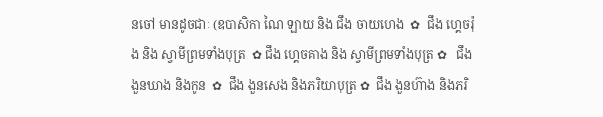នចៅ មានដូចជាៈ (ឧបាសិកា ណៃ ឡាយ និង ជឹង ចាយហេង  ✿  ជឹង ហ្គេចរ៉ុង និង ស្វាមីព្រមទាំងបុត្រ  ✿ ជឹង ហ្គេចគាង និង ស្វាមីព្រមទាំងបុត្រ ✿   ជឹង ងួនឃាង និងកូន  ✿  ជឹង ងួនសេង និងភរិយាបុត្រ ✿  ជឹង ងួនហ៊ាង និងភរិ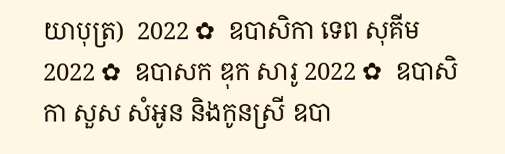យាបុត្រ)  2022 ✿  ឧបាសិកា ទេព សុគីម 2022 ✿  ឧបាសក ឌុក សារូ 2022 ✿  ឧបាសិកា សួស សំអូន និងកូនស្រី ឧបា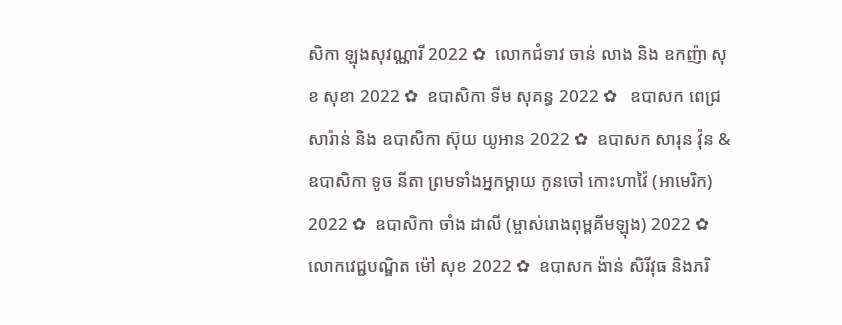សិកា ឡុងសុវណ្ណារី 2022 ✿  លោកជំទាវ ចាន់ លាង និង ឧកញ៉ា សុខ សុខា 2022 ✿  ឧបាសិកា ទីម សុគន្ធ 2022 ✿   ឧបាសក ពេជ្រ សារ៉ាន់ និង ឧបាសិកា ស៊ុយ យូអាន 2022 ✿  ឧបាសក សារុន វ៉ុន & ឧបាសិកា ទូច នីតា ព្រមទាំងអ្នកម្តាយ កូនចៅ កោះហាវ៉ៃ (អាមេរិក) 2022 ✿  ឧបាសិកា ចាំង ដាលី (ម្ចាស់រោងពុម្ពគីមឡុង) 2022 ✿  លោកវេជ្ជបណ្ឌិត ម៉ៅ សុខ 2022 ✿  ឧបាសក ង៉ាន់ សិរីវុធ និងភរិ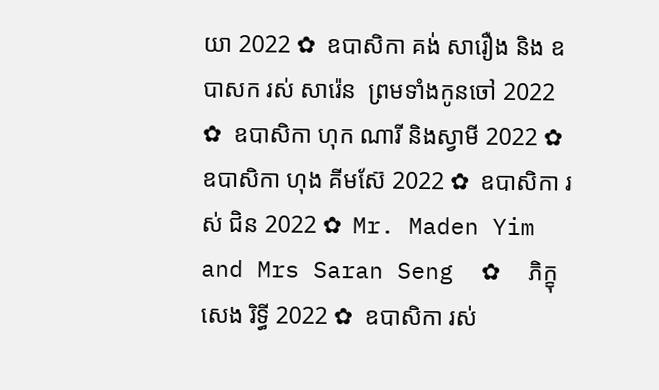យា 2022 ✿  ឧបាសិកា គង់ សារឿង និង ឧបាសក រស់ សារ៉េន  ព្រមទាំងកូនចៅ 2022 ✿  ឧបាសិកា ហុក ណារី និងស្វាមី 2022 ✿  ឧបាសិកា ហុង គីមស៊ែ 2022 ✿  ឧបាសិកា រស់ ជិន 2022 ✿  Mr. Maden Yim and Mrs Saran Seng  ✿  ភិក្ខុ សេង រិទ្ធី 2022 ✿  ឧបាសិកា រស់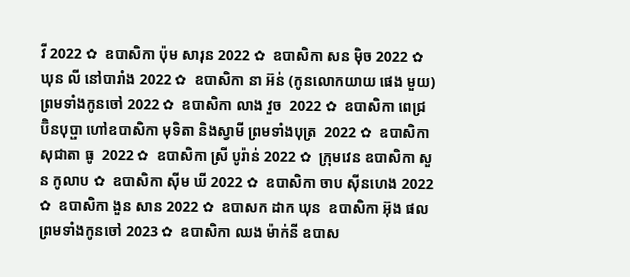វី 2022 ✿  ឧបាសិកា ប៉ុម សារុន 2022 ✿  ឧបាសិកា សន ម៉ិច 2022 ✿  ឃុន លី នៅបារាំង 2022 ✿  ឧបាសិកា នា អ៊ន់ (កូនលោកយាយ ផេង មួយ) ព្រមទាំងកូនចៅ 2022 ✿  ឧបាសិកា លាង វួច  2022 ✿  ឧបាសិកា ពេជ្រ ប៊ិនបុប្ផា ហៅឧបាសិកា មុទិតា និងស្វាមី ព្រមទាំងបុត្រ  2022 ✿  ឧបាសិកា សុជាតា ធូ  2022 ✿  ឧបាសិកា ស្រី បូរ៉ាន់ 2022 ✿  ក្រុមវេន ឧបាសិកា សួន កូលាប ✿  ឧបាសិកា ស៊ីម ឃី 2022 ✿  ឧបាសិកា ចាប ស៊ីនហេង 2022 ✿  ឧបាសិកា ងួន សាន 2022 ✿  ឧបាសក ដាក ឃុន  ឧបាសិកា អ៊ុង ផល ព្រមទាំងកូនចៅ 2023 ✿  ឧបាសិកា ឈង ម៉ាក់នី ឧបាស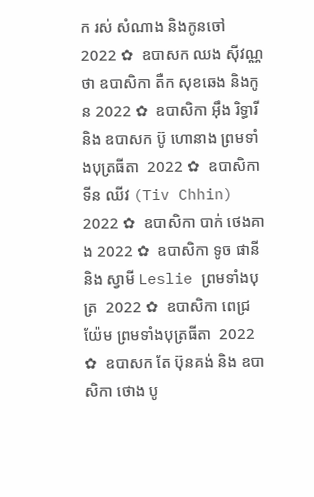ក រស់ សំណាង និងកូនចៅ  2022 ✿  ឧបាសក ឈង សុីវណ្ណថា ឧបាសិកា តឺក សុខឆេង និងកូន 2022 ✿  ឧបាសិកា អុឹង រិទ្ធារី និង ឧបាសក ប៊ូ ហោនាង ព្រមទាំងបុត្រធីតា  2022 ✿  ឧបាសិកា ទីន ឈីវ (Tiv Chhin)  2022 ✿  ឧបាសិកា បាក់ ថេងគាង 2022 ✿  ឧបាសិកា ទូច ផានី និង ស្វាមី Leslie ព្រមទាំងបុត្រ  2022 ✿  ឧបាសិកា ពេជ្រ យ៉ែម ព្រមទាំងបុត្រធីតា  2022 ✿  ឧបាសក តែ ប៊ុនគង់ និង ឧបាសិកា ថោង បូ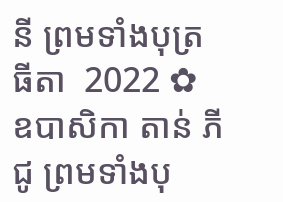នី ព្រមទាំងបុត្រធីតា  2022 ✿  ឧបាសិកា តាន់ ភីជូ ព្រមទាំងបុ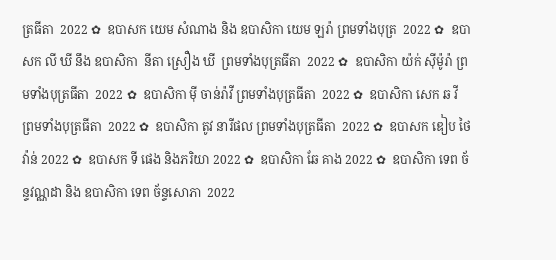ត្រធីតា  2022 ✿  ឧបាសក យេម សំណាង និង ឧបាសិកា យេម ឡរ៉ា ព្រមទាំងបុត្រ  2022 ✿  ឧបាសក លី ឃី នឹង ឧបាសិកា  នីតា ស្រឿង ឃី  ព្រមទាំងបុត្រធីតា  2022 ✿  ឧបាសិកា យ៉ក់ សុីម៉ូរ៉ា ព្រមទាំងបុត្រធីតា  2022 ✿  ឧបាសិកា មុី ចាន់រ៉ាវី ព្រមទាំងបុត្រធីតា  2022 ✿  ឧបាសិកា សេក ឆ វី ព្រមទាំងបុត្រធីតា  2022 ✿  ឧបាសិកា តូវ នារីផល ព្រមទាំងបុត្រធីតា  2022 ✿  ឧបាសក ឌៀប ថៃវ៉ាន់ 2022 ✿  ឧបាសក ទី ផេង និងភរិយា 2022 ✿  ឧបាសិកា ឆែ គាង 2022 ✿  ឧបាសិកា ទេព ច័ន្ទវណ្ណដា និង ឧបាសិកា ទេព ច័ន្ទសោភា  2022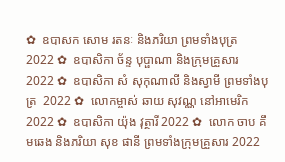✿  ឧបាសក សោម រតនៈ និងភរិយា ព្រមទាំងបុត្រ  2022 ✿  ឧបាសិកា ច័ន្ទ បុប្ផាណា និងក្រុមគ្រួសារ 2022 ✿  ឧបាសិកា សំ សុកុណាលី និងស្វាមី ព្រមទាំងបុត្រ  2022 ✿  លោកម្ចាស់ ឆាយ សុវណ្ណ នៅអាមេរិក 2022 ✿  ឧបាសិកា យ៉ុង វុត្ថារី 2022 ✿  លោក ចាប គឹមឆេង និងភរិយា សុខ ផានី ព្រមទាំងក្រុមគ្រួសារ 2022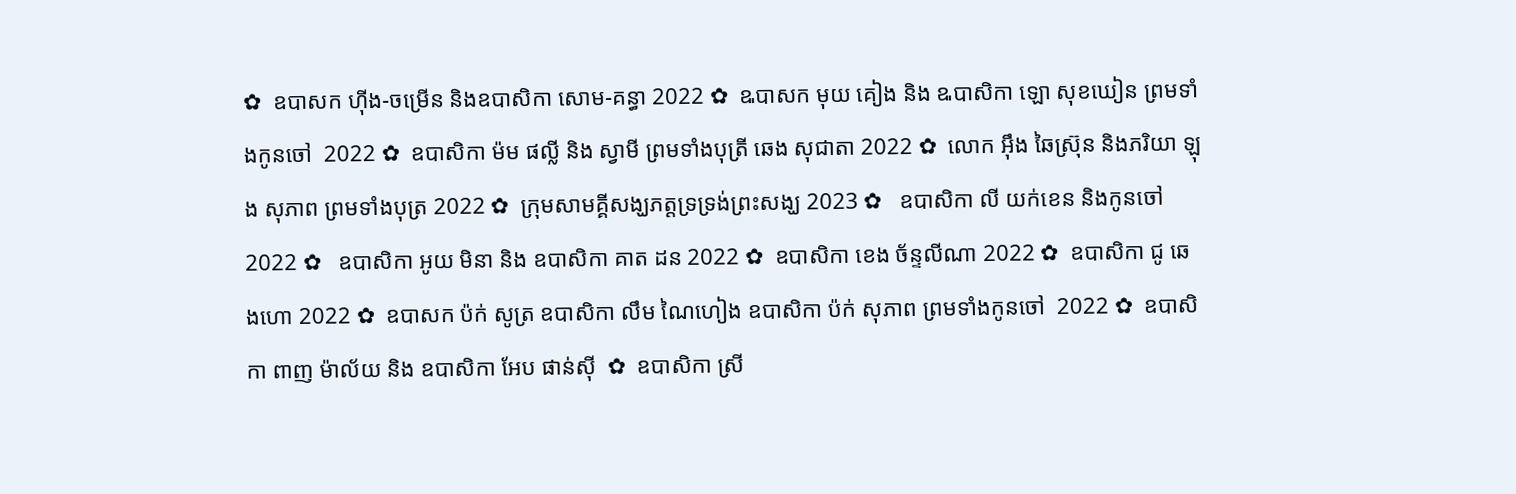✿  ឧបាសក ហ៊ីង-ចម្រើន និងឧបាសិកា សោម-គន្ធា 2022 ✿  ឩបាសក មុយ គៀង និង ឩបាសិកា ឡោ សុខឃៀន ព្រមទាំងកូនចៅ  2022 ✿  ឧបាសិកា ម៉ម ផល្លី និង ស្វាមី ព្រមទាំងបុត្រី ឆេង សុជាតា 2022 ✿  លោក អ៊ឹង ឆៃស្រ៊ុន និងភរិយា ឡុង សុភាព ព្រមទាំងបុត្រ 2022 ✿  ក្រុមសាមគ្គីសង្ឃភត្តទ្រទ្រង់ព្រះសង្ឃ 2023 ✿   ឧបាសិកា លី យក់ខេន និងកូនចៅ 2022 ✿   ឧបាសិកា អូយ មិនា និង ឧបាសិកា គាត ដន 2022 ✿  ឧបាសិកា ខេង ច័ន្ទលីណា 2022 ✿  ឧបាសិកា ជូ ឆេងហោ 2022 ✿  ឧបាសក ប៉ក់ សូត្រ ឧបាសិកា លឹម ណៃហៀង ឧបាសិកា ប៉ក់ សុភាព ព្រមទាំងកូនចៅ  2022 ✿  ឧបាសិកា ពាញ ម៉ាល័យ និង ឧបាសិកា អែប ផាន់ស៊ី  ✿  ឧបាសិកា ស្រី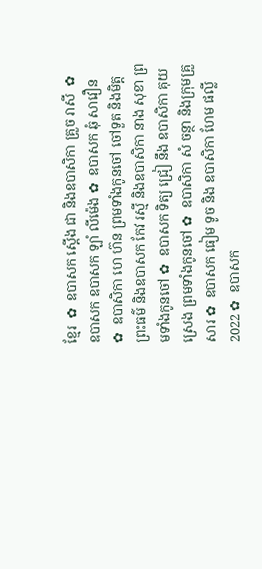ខ្មែរ  ✿  ឧបាសក ស្តើង ជា និងឧបាសិកា គ្រួច រាសី  ✿  ឧបាសក ឧបាសក ឡាំ លីម៉េង ✿  ឧបាសក ឆុំ សាវឿន  ✿  ឧបាសិកា ហេ ហ៊ន ព្រមទាំងកូនចៅ ចៅទួត និងមិត្តព្រះធម៌ និងឧបាសក កែវ រស្មី និងឧបាសិកា នាង សុខា ព្រមទាំងកូនចៅ ✿  ឧបាសក ទិត្យ ជ្រៀ នឹង ឧបាសិកា គុយ ស្រេង ព្រមទាំងកូនចៅ ✿  ឧបាសិកា សំ ចន្ថា និងក្រុមគ្រួសារ ✿  ឧបាសក ធៀម ទូច និង ឧបាសិកា ហែម ផល្លី 2022 ✿  ឧបាសក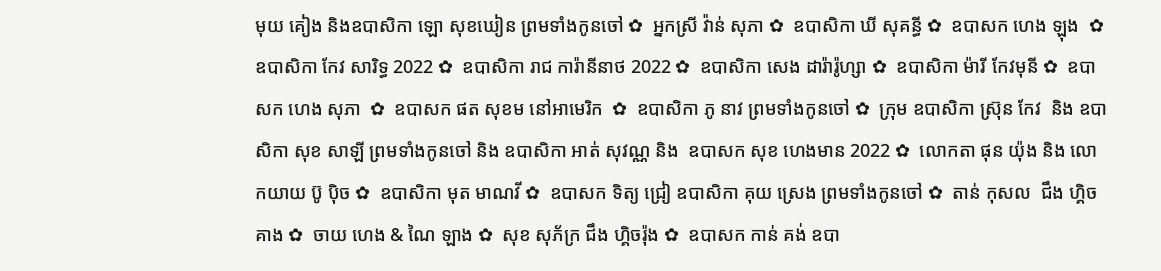មុយ គៀង និងឧបាសិកា ឡោ សុខឃៀន ព្រមទាំងកូនចៅ ✿  អ្នកស្រី វ៉ាន់ សុភា ✿  ឧបាសិកា ឃី សុគន្ធី ✿  ឧបាសក ហេង ឡុង  ✿  ឧបាសិកា កែវ សារិទ្ធ 2022 ✿  ឧបាសិកា រាជ ការ៉ានីនាថ 2022 ✿  ឧបាសិកា សេង ដារ៉ារ៉ូហ្សា ✿  ឧបាសិកា ម៉ារី កែវមុនី ✿  ឧបាសក ហេង សុភា  ✿  ឧបាសក ផត សុខម នៅអាមេរិក  ✿  ឧបាសិកា ភូ នាវ ព្រមទាំងកូនចៅ ✿  ក្រុម ឧបាសិកា ស្រ៊ុន កែវ  និង ឧបាសិកា សុខ សាឡី ព្រមទាំងកូនចៅ និង ឧបាសិកា អាត់ សុវណ្ណ និង  ឧបាសក សុខ ហេងមាន 2022 ✿  លោកតា ផុន យ៉ុង និង លោកយាយ ប៊ូ ប៉ិច ✿  ឧបាសិកា មុត មាណវី ✿  ឧបាសក ទិត្យ ជ្រៀ ឧបាសិកា គុយ ស្រេង ព្រមទាំងកូនចៅ ✿  តាន់ កុសល  ជឹង ហ្គិចគាង ✿  ចាយ ហេង & ណៃ ឡាង ✿  សុខ សុភ័ក្រ ជឹង ហ្គិចរ៉ុង ✿  ឧបាសក កាន់ គង់ ឧបា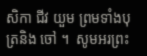សិកា ជីវ យួម ព្រមទាំងបុត្រនិង ចៅ ។  សូមអរព្រះ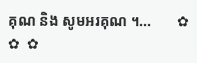គុណ និង សូមអរគុណ ។...       ✿  ✿  ✿